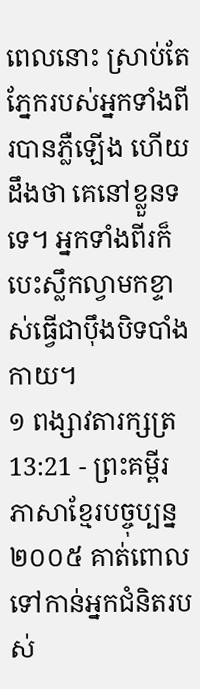ពេលនោះ ស្រាប់តែភ្នែករបស់អ្នកទាំងពីរបានភ្លឺឡើង ហើយដឹងថា គេនៅខ្លួនទទេ។ អ្នកទាំងពីរក៏បេះស្លឹកល្វាមកខ្ទាស់ធ្វើជាប៉ឹងបិទបាំងកាយ។
១ ពង្សាវតារក្សត្រ 13:21 - ព្រះគម្ពីរភាសាខ្មែរបច្ចុប្បន្ន ២០០៥ គាត់ពោលទៅកាន់អ្នកជំនិតរបស់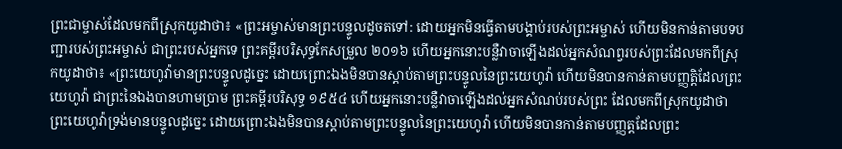ព្រះជាម្ចាស់ដែលមកពីស្រុកយូដាថា៖ «ព្រះអម្ចាស់មានព្រះបន្ទូលដូចតទៅ: ដោយអ្នកមិនធ្វើតាមបង្គាប់របស់ព្រះអម្ចាស់ ហើយមិនកាន់តាមបទបញ្ជារបស់ព្រះអម្ចាស់ ជាព្រះរបស់អ្នកទេ ព្រះគម្ពីរបរិសុទ្ធកែសម្រួល ២០១៦ ហើយអ្នកនោះបន្លឺវាចាឡើងដល់អ្នកសំណព្វរបស់ព្រះដែលមកពីស្រុកយូដាថា៖ «ព្រះយេហូវ៉ាមានព្រះបន្ទូលដូច្នេះ ដោយព្រោះឯងមិនបានស្តាប់តាមព្រះបន្ទូលនៃព្រះយេហូវ៉ា ហើយមិនបានកាន់តាមបញ្ញត្តិដែលព្រះយេហូវ៉ា ជាព្រះនៃឯងបានហាមប្រាម ព្រះគម្ពីរបរិសុទ្ធ ១៩៥៤ ហើយអ្នកនោះបន្លឺវាចាឡើងដល់អ្នកសំណប់របស់ព្រះ ដែលមកពីស្រុកយូដាថា ព្រះយេហូវ៉ាទ្រង់មានបន្ទូលដូច្នេះ ដោយព្រោះឯងមិនបានស្តាប់តាមព្រះបន្ទូលនៃព្រះយេហូវ៉ា ហើយមិនបានកាន់តាមបញ្ញត្តដែលព្រះ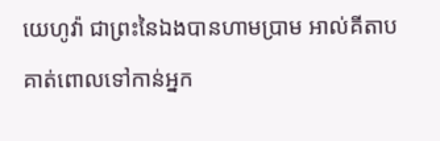យេហូវ៉ា ជាព្រះនៃឯងបានហាមប្រាម អាល់គីតាប គាត់ពោលទៅកាន់អ្នក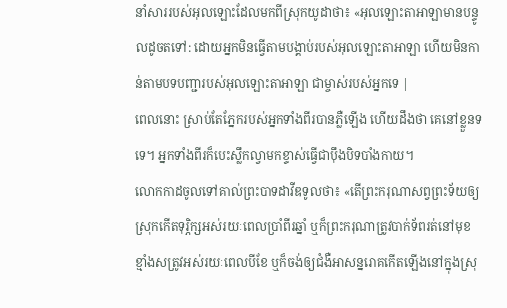នាំសាររបស់អុលឡោះដែលមកពីស្រុកយូដាថា៖ «អុលឡោះតាអាឡាមានបន្ទូលដូចតទៅ: ដោយអ្នកមិនធ្វើតាមបង្គាប់របស់អុលឡោះតាអាឡា ហើយមិនកាន់តាមបទបញ្ជារបស់អុលឡោះតាអាឡា ជាម្ចាស់របស់អ្នកទេ |
ពេលនោះ ស្រាប់តែភ្នែករបស់អ្នកទាំងពីរបានភ្លឺឡើង ហើយដឹងថា គេនៅខ្លួនទទេ។ អ្នកទាំងពីរក៏បេះស្លឹកល្វាមកខ្ទាស់ធ្វើជាប៉ឹងបិទបាំងកាយ។
លោកកាដចូលទៅគាល់ព្រះបាទដាវីឌទូលថា៖ «តើព្រះករុណាសព្វព្រះទ័យឲ្យស្រុកកើតទុរ្ភិក្សអស់រយៈពេលប្រាំពីរឆ្នាំ ឬក៏ព្រះករុណាត្រូវបាក់ទ័ពរត់នៅមុខខ្មាំងសត្រូវអស់រយៈពេលបីខែ ឬក៏ចង់ឲ្យជំងឺអាសន្នរោគកើតឡើងនៅក្នុងស្រុ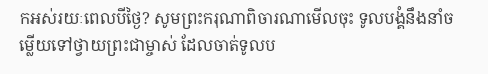កអស់រយៈពេលបីថ្ងៃ? សូមព្រះករុណាពិចារណាមើលចុះ ទូលបង្គំនឹងនាំចម្លើយទៅថ្វាយព្រះជាម្ចាស់ ដែលចាត់ទូលប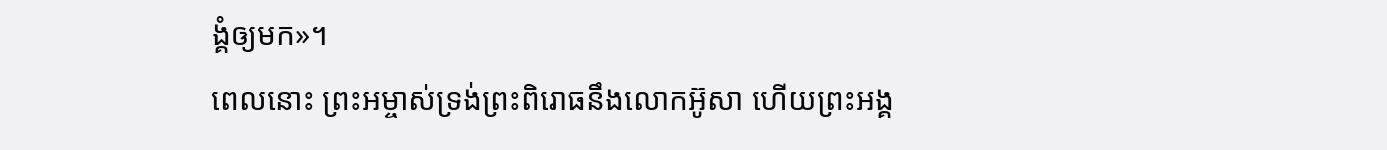ង្គំឲ្យមក»។
ពេលនោះ ព្រះអម្ចាស់ទ្រង់ព្រះពិរោធនឹងលោកអ៊ូសា ហើយព្រះអង្គ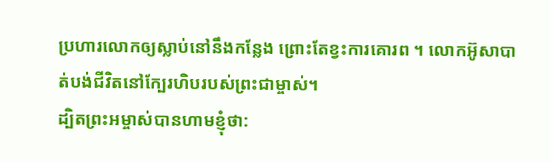ប្រហារលោកឲ្យស្លាប់នៅនឹងកន្លែង ព្រោះតែខ្វះការគោរព ។ លោកអ៊ូសាបាត់បង់ជីវិតនៅក្បែរហិបរបស់ព្រះជាម្ចាស់។
ដ្បិតព្រះអម្ចាស់បានហាមខ្ញុំថា: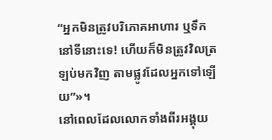“អ្នកមិនត្រូវបរិភោគអាហារ ឬទឹកនៅទីនោះទេ! ហើយក៏មិនត្រូវវិលត្រឡប់មកវិញ តាមផ្លូវដែលអ្នកទៅឡើយ”»។
នៅពេលដែលលោកទាំងពីរអង្គុយ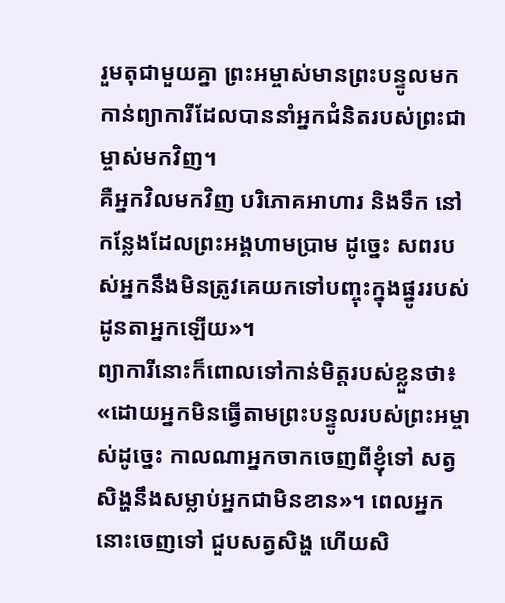រួមតុជាមួយគ្នា ព្រះអម្ចាស់មានព្រះបន្ទូលមកកាន់ព្យាការីដែលបាននាំអ្នកជំនិតរបស់ព្រះជាម្ចាស់មកវិញ។
គឺអ្នកវិលមកវិញ បរិភោគអាហារ និងទឹក នៅកន្លែងដែលព្រះអង្គហាមប្រាម ដូច្នេះ សពរបស់អ្នកនឹងមិនត្រូវគេយកទៅបញ្ចុះក្នុងផ្នូររបស់ដូនតាអ្នកឡើយ»។
ព្យាការីនោះក៏ពោលទៅកាន់មិត្តរបស់ខ្លួនថា៖ «ដោយអ្នកមិនធ្វើតាមព្រះបន្ទូលរបស់ព្រះអម្ចាស់ដូច្នេះ កាលណាអ្នកចាកចេញពីខ្ញុំទៅ សត្វសិង្ហនឹងសម្លាប់អ្នកជាមិនខាន»។ ពេលអ្នកនោះចេញទៅ ជួបសត្វសិង្ហ ហើយសិ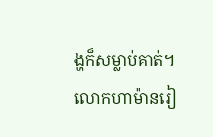ង្ហក៏សម្លាប់គាត់។
លោកហាម៉ានរៀ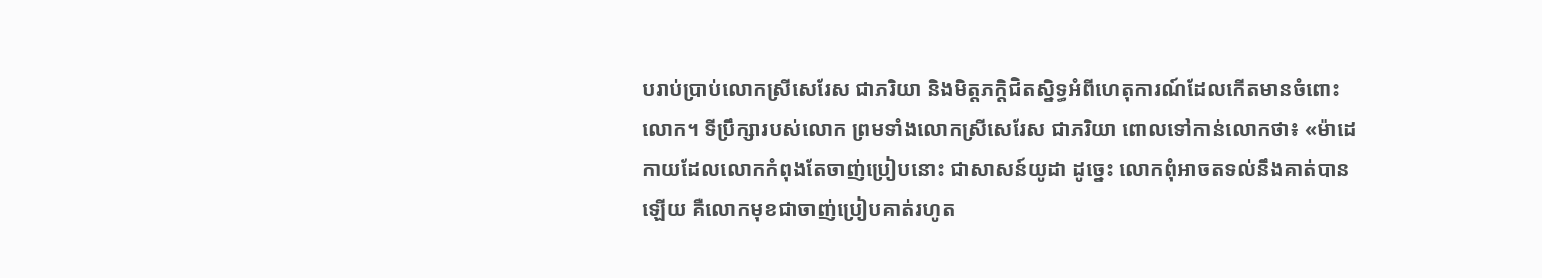បរាប់ប្រាប់លោកស្រីសេរែស ជាភរិយា និងមិត្តភក្ដិជិតស្និទ្ធអំពីហេតុការណ៍ដែលកើតមានចំពោះលោក។ ទីប្រឹក្សារបស់លោក ព្រមទាំងលោកស្រីសេរែស ជាភរិយា ពោលទៅកាន់លោកថា៖ «ម៉ាដេកាយដែលលោកកំពុងតែចាញ់ប្រៀបនោះ ជាសាសន៍យូដា ដូច្នេះ លោកពុំអាចតទល់នឹងគាត់បានឡើយ គឺលោកមុខជាចាញ់ប្រៀបគាត់រហូត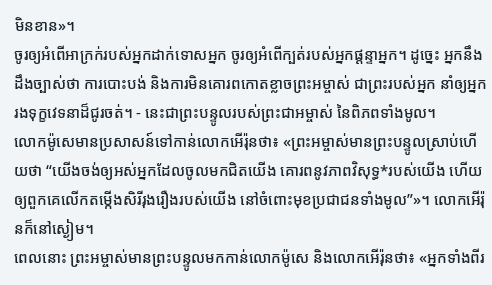មិនខាន»។
ចូរឲ្យអំពើអាក្រក់របស់អ្នកដាក់ទោសអ្នក ចូរឲ្យអំពើក្បត់របស់អ្នកផ្តន្ទាអ្នក។ ដូច្នេះ អ្នកនឹងដឹងច្បាស់ថា ការបោះបង់ និងការមិនគោរពកោតខ្លាចព្រះអម្ចាស់ ជាព្រះរបស់អ្នក នាំឲ្យអ្នករងទុក្ខវេទនាដ៏ជូរចត់។ - នេះជាព្រះបន្ទូលរបស់ព្រះជាអម្ចាស់ នៃពិភពទាំងមូល។
លោកម៉ូសេមានប្រសាសន៍ទៅកាន់លោកអើរ៉ុនថា៖ «ព្រះអម្ចាស់មានព្រះបន្ទូលស្រាប់ហើយថា “យើងចង់ឲ្យអស់អ្នកដែលចូលមកជិតយើង គោរពនូវភាពវិសុទ្ធ*របស់យើង ហើយឲ្យពួកគេលើកតម្កើងសិរីរុងរឿងរបស់យើង នៅចំពោះមុខប្រជាជនទាំងមូល”»។ លោកអើរ៉ុនក៏នៅស្ងៀម។
ពេលនោះ ព្រះអម្ចាស់មានព្រះបន្ទូលមកកាន់លោកម៉ូសេ និងលោកអើរ៉ុនថា៖ «អ្នកទាំងពីរ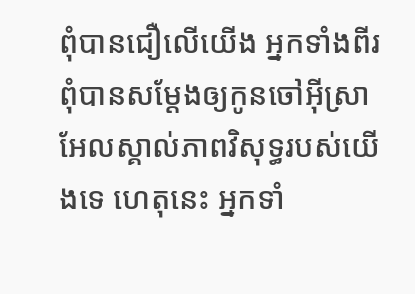ពុំបានជឿលើយើង អ្នកទាំងពីរពុំបានសម្តែងឲ្យកូនចៅអ៊ីស្រាអែលស្គាល់ភាពវិសុទ្ធរបស់យើងទេ ហេតុនេះ អ្នកទាំ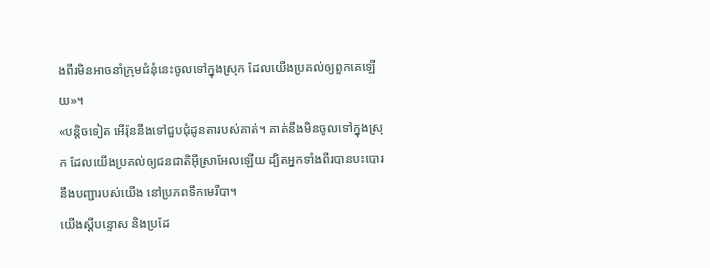ងពីរមិនអាចនាំក្រុមជំនុំនេះចូលទៅក្នុងស្រុក ដែលយើងប្រគល់ឲ្យពួកគេឡើយ»។
«បន្តិចទៀត អើរ៉ុននឹងទៅជួបជុំដូនតារបស់គាត់។ គាត់នឹងមិនចូលទៅក្នុងស្រុក ដែលយើងប្រគល់ឲ្យជនជាតិអ៊ីស្រាអែលឡើយ ដ្បិតអ្នកទាំងពីរបានបះបោរនឹងបញ្ជារបស់យើង នៅប្រភពទឹកមេរីបា។
យើងស្ដីបន្ទោស និងប្រដែ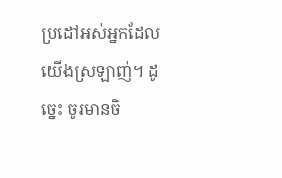ប្រដៅអស់អ្នកដែលយើងស្រឡាញ់។ ដូច្នេះ ចូរមានចិ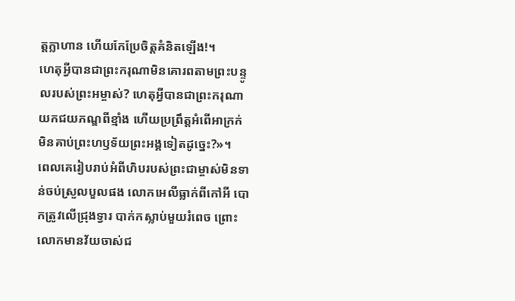ត្តក្លាហាន ហើយកែប្រែចិត្តគំនិតឡើង!។
ហេតុអ្វីបានជាព្រះករុណាមិនគោរពតាមព្រះបន្ទូលរបស់ព្រះអម្ចាស់? ហេតុអ្វីបានជាព្រះករុណាយកជយភណ្ឌពីខ្មាំង ហើយប្រព្រឹត្តអំពើអាក្រក់មិនគាប់ព្រះហឫទ័យព្រះអង្គទៀតដូច្នេះ?»។
ពេលគេរៀបរាប់អំពីហិបរបស់ព្រះជាម្ចាស់មិនទាន់ចប់ស្រួលបួលផង លោកអេលីធ្លាក់ពីកៅអី បោកត្រូវលើជ្រុងទ្វារ បាក់កស្លាប់មួយរំពេច ព្រោះលោកមានវ័យចាស់ជ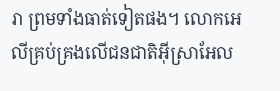រា ព្រមទាំងធាត់ទៀតផង។ លោកអេលីគ្រប់គ្រងលើជនជាតិអ៊ីស្រាអែល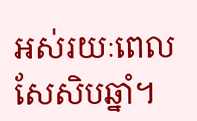អស់រយៈពេលសែសិបឆ្នាំ។